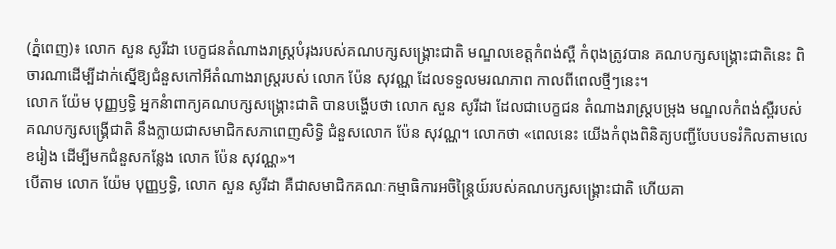(ភ្នំពេញ)៖ លោក សួន សូរីដា បេក្ខជនតំណាងរាស្រ្តបំរុងរបស់គណបក្សសង្គ្រោះជាតិ មណ្ឌលខេត្តកំពង់ស្ពឺ កំពុងត្រូវបាន គណបក្សសង្រ្គោះជាតិនេះ ពិចារណាដើម្បីដាក់ស្នើឱ្យជំនួសកៅអីតំណាងរាស្រ្តរបស់ លោក ប៉ែន សុវណ្ណ ដែលទទួលមរណភាព កាលពីពេលថ្មីៗនេះ។
លោក យ៉ែម បុញ្ញឫទ្ធិ អ្នកនំាពាក្យគណបក្សសង្គ្រោះជាតិ បានបង្ហើបថា លោក សួន សូរីដា ដែលជាបេក្ខជន តំណាងរាស្រ្តបម្រុង មណ្ឌលកំពង់ស្ពឺរបស់គណបក្សសង្រ្គើជាតិ នឹងក្លាយជាសមាជិកសភាពេញសិទ្ធិ ជំនួសលោក ប៉ែន សុវណ្ណ។ លោកថា «ពេលនេះ យើងកំពុងពិនិត្យបញ្ជីបែបបទរំកិលតាមលេខរៀង ដើម្បីមកជំនួសកន្លែង លោក ប៉ែន សុវណ្ណ»។
បើតាម លោក យ៉ែម បុញ្ញឫទ្ធិ, លោក សួន សូរីដា គឺជាសមាជិកគណៈកម្មាធិការអចិន្ត្រៃយ៍របស់គណបក្សសង្គ្រោះជាតិ ហើយគា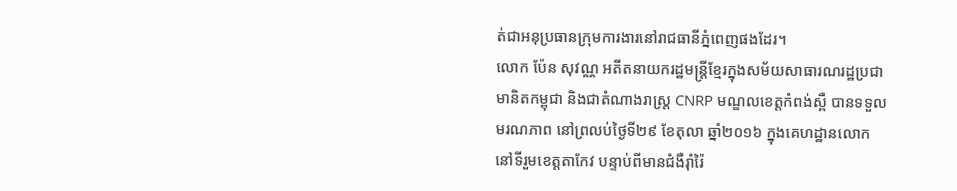ត់ជាអនុប្រធានក្រុមការងារនៅរាជធានីភ្នំពេញផងដែរ។
លោក ប៉ែន សុវណ្ណ អតីតនាយករដ្ឋមន្ត្រីខ្មែរក្នុងសម័យសាធារណរដ្ឋប្រជាមានិតកម្ពុជា និងជាតំណាងរាស្ត្រ CNRP មណ្ឌលខេត្តកំពង់ស្ពឺ បានទទួលមរណភាព នៅព្រលប់ថ្ងៃទី២៩ ខែតុលា ឆ្នាំ២០១៦ ក្នុងគេហដ្ឋានលោក នៅទីរួមខេត្តតាកែវ បន្ទាប់ពីមានជំងឺរ៉ាំរ៉ៃ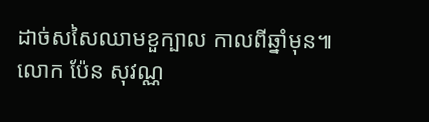ដាច់សសៃឈាមខួក្បាល កាលពីឆ្នាំមុន៕
លោក ប៉ែន សុវណ្ណ